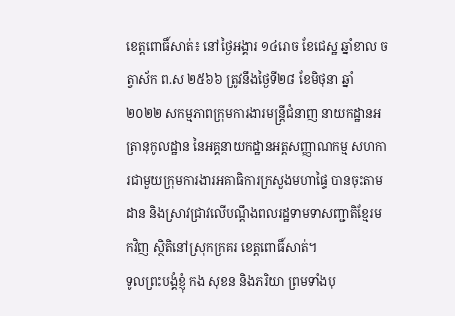ខេត្តពោធិ៍សាត់៖ នៅថ្ងៃអង្គារ ១៤រោច ខែជេស្ឋ ឆ្នាំខាល ចត្វាស័ក ព.ស ២៥៦៦ ត្រូវនឹងថ្ងៃទី២៨ ខែមិថុនា ឆ្នាំ២០២២ សកម្មភាពក្រុមការងារមន្រ្តីជំនាញ នាយកដ្ឋានអត្រានុកូលដ្ឋាន នៃអគ្គនាយកដ្ឋានអត្តសញ្ញាណកម្ម សហការជាមួយក្រុមការងារអគាធិការក្រសួងមហាផ្ទៃ បានចុះតាមដាន និងស្រាវជ្រាវលើបណ្តឹងពលរដ្ឋទាមទាសញ្ជាតិខ្មែរមកវិញ ស្ថិតិនៅស្រុកក្រគរ ខេត្តពោធិ៍សាត់។
ទូលព្រះបង្គំខ្ញុំ កង សុខន និងភរិយា ព្រមទាំងបុ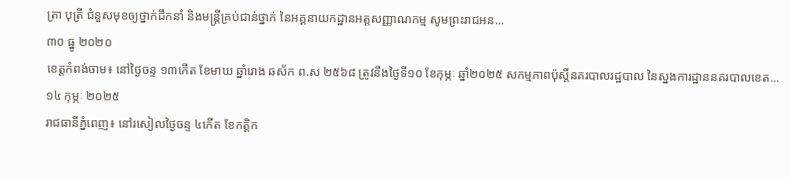ត្រា បុត្រី ជំនួសមុខឲ្យថ្នាក់ដឹកនាំ និងមន្រ្តីគ្រប់ជាន់ថ្នាក់ នៃអគ្គនាយកដ្ឋានអត្តសញ្ញាណកម្ម សូមព្រះរាជអន...
៣០ ធ្នូ ២០២០
ខេត្តកំពង់ចាម៖ នៅថ្ងៃចន្ទ ១៣កើត ខែមាឃ ឆ្នាំរោង ឆស័ក ព.ស ២៥៦៨ ត្រូវនឹងថ្ងៃទី១០ ខែកុម្ភៈ ឆ្នាំ២០២៥ សកម្មភាពប៉ុស្តិ៍នគរបាលរដ្ឋបាល នៃស្នងការដ្ឋាននគរបាលខេត...
១៤ កុម្ភៈ ២០២៥
រាជធានីភ្នំពេញ៖ នៅរសៀលថ្ងៃចន្ទ ៤កើត ខែកត្តិក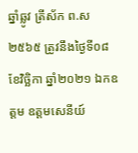ឆ្នាំឆ្លូវ ត្រីស័ក ព.ស ២៥៦៥ ត្រូវនឹងថ្ងៃទី០៨ ខែវិច្ឆិកា ឆ្នាំ២០២១ ឯកឧត្តម ឧត្តមសេនីយ៍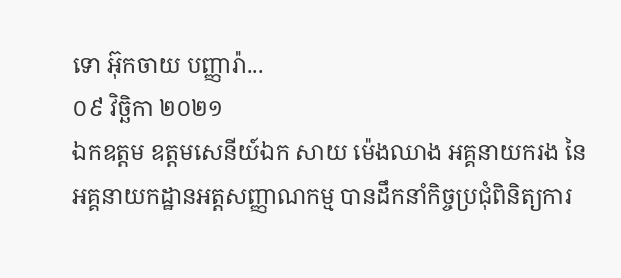ទោ អ៊ុកចាយ បញ្ញារ៉ា...
០៩ វិច្ឆិកា ២០២១
ឯកឧត្ដម ឧត្ដមសេនីយ៍ឯក សាយ ម៉េងឈាង អគ្គនាយករង នៃអគ្គនាយកដ្ឋានអត្តសញ្ញាណកម្ម បានដឹកនាំកិច្ចប្រជុំពិនិត្យការ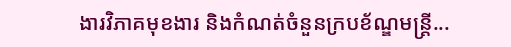ងារវិភាគមុខងារ និងកំណត់ចំនួនក្របខ័ណ្ឌមន្រ្តី...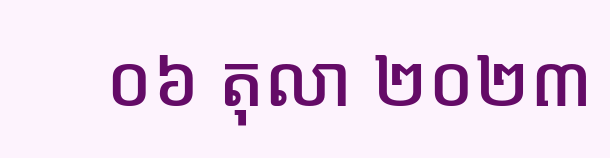០៦ តុលា ២០២៣